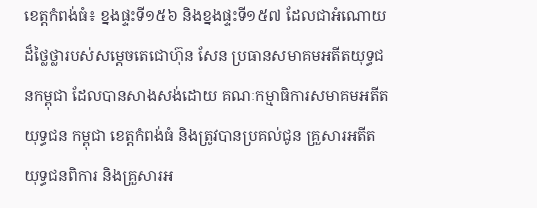ខេត្តកំពង់ធំ៖ ខ្នងផ្ទះទី១៥៦ និងខ្នងផ្ទះទី១៥៧ ដែលជាអំណោយដ៏ថ្លៃថ្លារបស់សម្ដេចតេជោហ៊ុន សែន ប្រធានសមាគមអតីតយុទ្ធជនកម្ពុជា ដែលបានសាងសង់ដោយ គណៈកម្មាធិការសមាគមអតីតយុទ្ធជន កម្ពុជា ខេត្តកំពង់ធំ និងត្រូវបានប្រគល់ជូន គ្រួសារអតីតយុទ្ធជនពិការ និងគ្រួសារអ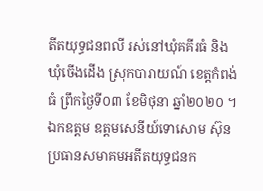តីតយុទ្ធជនពលី រស់នៅឃុំគគីរធំ និងឃុំចើងដើង ស្រុកបារាយណ៍ ខេត្តកំពង់ធំ ព្រឹកថ្ងៃទី០៣ ខែមិថុនា ឆ្នាំ២០២០ ។
ឯកឧត្ដម ឧត្ដមសេនីយ៍ទោសោម ស៊ុន ប្រធានសមាគមអតីតយុទ្ធជនក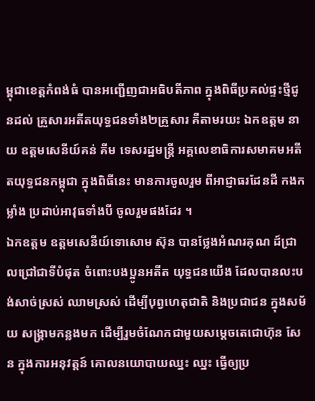ម្ពុជាខេត្តកំពង់ធំ បានអញ្ជើញជាអធិបតីភាព ក្នុងពិធីប្រគល់ផ្ទះថ្មីជូនដល់ គ្រួសារអតីតយុទ្ធជនទាំង២គ្រួសារ គឺតាមរយះ ឯកឧត្តម នាយ ឧត្ដមសេនីយ៍គន់ គីម ទេសរដ្ឋមន្រ្តី អគ្គលេខាធិការសមាគមអតីតយុទ្ធជនកម្ពុជា ក្នុងពិធីនេះ មានការចូលរួម ពីអាជ្ញាធរដែនដី កងកម្លាំង ប្រដាប់អាវុធទាំងបី ចូលរួមផងដែរ ។
ឯកឧត្តម ឧត្ដមសេនីយ៍ទោសោម ស៊ុន បានថ្លែងអំណរគុណ ដ៍ជ្រាលជ្រៅជាទីបំផុត ចំពោះបងប្អូនអតីត យុទ្ធជនយើង ដែលបានលះបង់សាច់ស្រស់ ឈាមស្រស់ ដើម្បីបុព្វហេតុជាតិ និងប្រជាជន ក្នុងសម័យ សង្គ្រាមកន្លងមក ដើម្បីរួមចំណែកជាមួយសម្តេចតេជោហ៊ុន សែន ក្នុងការអនុវត្តន៍ គោលនយោបាយឈ្នះ ឈ្នះ ធ្វើឲ្យប្រ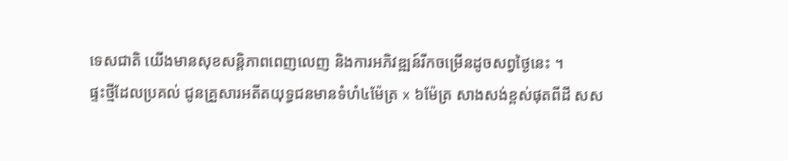ទេសជាតិ យើងមានសុខសន្តិភាពពេញលេញ និងការអភិវឌ្ឍន៍រីកចម្រើនដូចសព្វថ្ងៃនេះ ។
ផ្ទះថ្មីដែលប្រគល់ ជូនគ្រួសារអតីតយុទ្ធជនមានទំហំ៤ម៉ែត្រ x ៦ម៉ែត្រ សាងសង់ខ្ពស់ផុតពីដី សស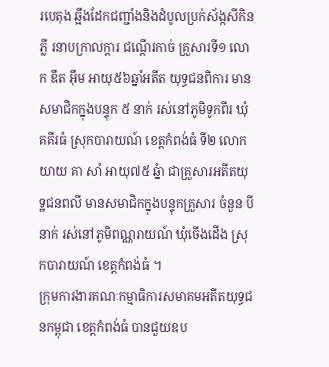របេតុង ឆ្អឹងដែកជញ្ជាំងនិងដំបូលប្រក់ស័ង្កសីកិនភ្លី រនាបក្រាលក្តារ ជណ្ដើរកាច់ គ្រួសារទី១ លោក ឌឹត អ៊ឹម អាយុ៥៦ឆ្នាំអតីត យុទ្ធជនពិការ មានសមាជិកក្នុងបន្ទុក ៥ នាក់ រស់នៅភូមិទូកពីរ ឃុំគគីរធំ ស្រុកបារាយណ៍ ខេត្តកំពង់ធំ ទី២ លោកយាយ គា សាំ អាយុ៧៥ ឆ្នំា ជាគ្រួសារអតីតយុទ្ឋជនពលី មានសមាជិកក្នុងបន្ទុកគ្រួសារ ចំនួន បី នាក់ រស់នៅភូមិពណ្ណរាយណ៍ ឃុំចើងដើង ស្រុកបារាយណ៍ ខេត្តកំពង់ធំ ។
ក្រុមការងារគណៈកម្មាធិការសមាគមអតីតយុទ្ធជនកម្ពុជា ខេត្តកំពង់ធំ បានជួយឧប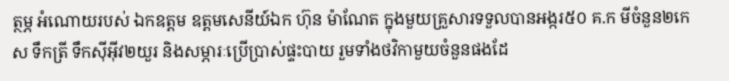ត្ថម្ភ អំណោយរបស់ ឯកឧត្តម ឧត្ដមសេនីយ៍ឯក ហ៊ុន ម៉ាណែត ក្នុងមួយគ្រួសារទទួលបានអង្ករ៥០ គ.ក មីចំនួន២កេស ទឹកត្រី ទឹកស៊ីអ៊ីវ២យួរ និងសម្ភារៈប្រើប្រាស់ផ្ទះបាយ រួមទាំងថវិកាមួយចំនួនផងដែ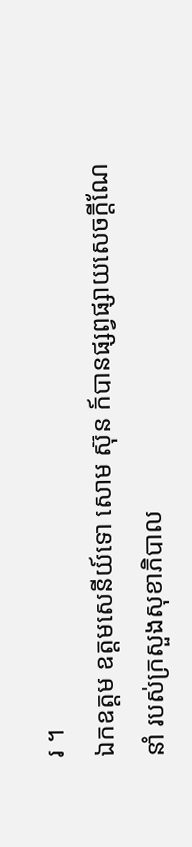រ ។
ឯកឧត្តម ឧត្ដមសេនីយ៍ទោ សោម ស៊ុន ក៍បានផ្សព្វផ្សាយសេចក្តីណែនាំ របស់ក្រសួងសុខាភិបាល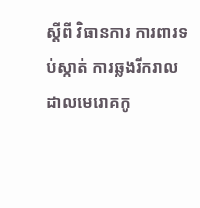ស្តីពី វិធានការ ការពារទប់ស្កាត់ ការឆ្លងរីករាលដាលមេរោគកូ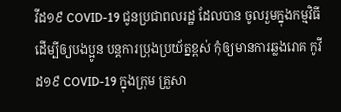វីដ១៩ COVID-19 ជូនប្រជាពលរដ្ឋ ដែលបាន ចូលរួមក្នុងកម្មវិធី ដើម្បីឲ្យបងប្អូន បន្តការប្រុងប្រយ័ត្នខ្ពស់ កុំឲ្យមានការឆ្លងរោគ កូវីដ១៩ COVID-19 ក្នុងក្រុម គ្រួសា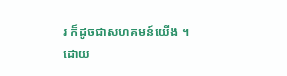រ ក៏ដូចជាសហគមន៍យើង ។
ដោយ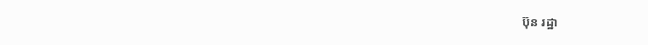ប៊ុន រដ្ឋា